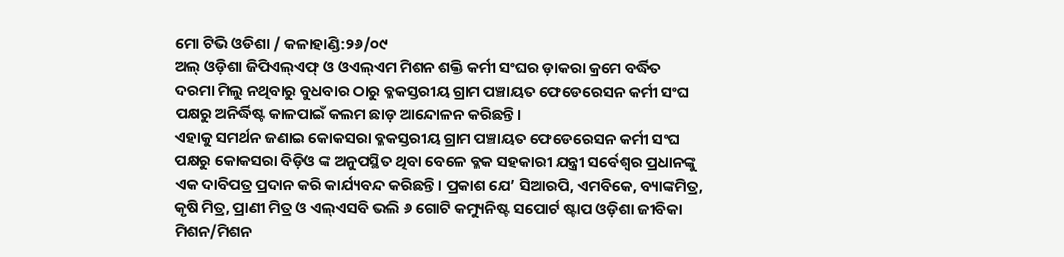ମୋ ଟିଭି ଓଡିଶା / କଳାହାଣ୍ଡି:୨୬/୦୯
ଅଲ୍ ଓଡ଼ିଶା ଜିପିଏଲ୍ଏଫ୍ ଓ ଓଏଲ୍ଏମ ମିଶନ ଶକ୍ତି କର୍ମୀ ସଂଘର ଡ଼ାକରା କ୍ରମେ ବର୍ଦ୍ଧିତ ଦରମା ମିଲୁ ନଥିବାରୁ ବୁଧବାର ଠାରୁ ବ୍ଳକସ୍ତରୀୟ ଗ୍ରାମ ପଞ୍ଚାୟତ ଫେଡେରେସନ କର୍ମୀ ସଂଘ ପକ୍ଷରୁ ଅନିର୍ଦ୍ଧିଷ୍ଟ କାଳପାଇଁ କଲମ ଛାଡ଼ ଆନ୍ଦୋଳନ କରିଛନ୍ତି।
ଏହାକୁ ସମର୍ଥନ ଜଣାଇ କୋକସରା ବ୍ଳକସ୍ତରୀୟ ଗ୍ରାମ ପଞ୍ଚାୟତ ଫେଡେରେସନ କର୍ମୀ ସଂଘ ପକ୍ଷରୁ କୋକସରା ବିଡ଼ିଓ ଙ୍କ ଅନୁପସ୍ଥିତ ଥିବା ବେଳେ ବ୍ଳକ ସହକାରୀ ଯନ୍ତ୍ରୀ ସର୍ବେଶ୍ଵର ପ୍ରଧାନଙ୍କୁ ଏକ ଦାବିପତ୍ର ପ୍ରଦାନ କରି କାର୍ଯ୍ୟବନ୍ଦ କରିଛନ୍ତି। ପ୍ରକାଶ ଯେ’ ସିଆରପି, ଏମବିକେ, ବ୍ୟାଙ୍କମିତ୍ର, କୃଷି ମିତ୍ର, ପ୍ରାଣୀ ମିତ୍ର ଓ ଏଲ୍ଏସବି ଭଲି ୬ ଗୋଟି କମ୍ୟୁନିଷ୍ଟ ସପୋର୍ଟ ଷ୍ଟାପ ଓଡ଼ିଶା ଜୀବିକା ମିଶନ/ମିଶନ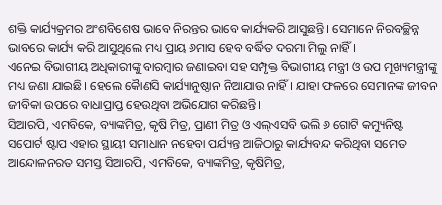ଶକ୍ତି କାର୍ଯ୍ୟକ୍ରମର ଅଂଶବିଶେଷ ଭାବେ ନିରନ୍ତର ଭାବେ କାର୍ଯ୍ୟକରି ଆସୁଛନ୍ତି। ସେମାନେ ନିରବଚ୍ଛିନ୍ନ ଭାବରେ କାର୍ଯ୍ୟ କରି ଆସୁଥିଲେ ମଧ୍ୟ ପ୍ରାୟ ୬ମାସ ହେବ ବର୍ଦ୍ଧିତ ଦରମା ମିଲୁ ନାହିଁ।
ଏନେଇ ବିଭାଗୀୟ ଅଧିକାରୀଙ୍କୁ ବାରମ୍ବାର ଜଣାଇବା ସହ ସମ୍ପୃକ୍ତ ବିଭାଗୀୟ ମନ୍ତ୍ରୀ ଓ ଉପ ମୂଖ୍ୟମନ୍ତ୍ରୀଙ୍କୁ ମଧ୍ୟ ଜଣା ଯାଇଛି। ହେଲେ କୈାଣସି କାର୍ଯ୍ୟାନୁଷ୍ଠାନ ନିଆଯାଉ ନାହିଁ। ଯାହା ଫଳରେ ସେମାନଙ୍କ ଜୀବନ ଜୀବିକା ଉପରେ ବାଧାପ୍ରାପ୍ତ ହେଉଥିବା ଅଭିଯୋଗ କରିଛନ୍ତି।
ସିଆରପି, ଏମବିକେ, ବ୍ୟାଙ୍କମିତ୍ର, କୃଷି ମିତ୍ର, ପ୍ରାଣୀ ମିତ୍ର ଓ ଏଲ୍ଏସବି ଭଲି ୬ ଗୋଟି କମ୍ୟୁନିଷ୍ଟ ସପୋର୍ଟ ଷ୍ଟାପ ଏହାର ସ୍ଥାୟୀ ସମାଧାନ ନହେବା ପର୍ଯ୍ୟନ୍ତ ଆଜିଠାରୁ କାର୍ଯ୍ୟବନ୍ଦ କରିଥିବା ସମେତ ଆନ୍ଦୋଳନରତ ସମସ୍ତ ସିଆରପି, ଏମବିକେ, ବ୍ୟାଙ୍କମିତ୍ର, କୃଷିମିତ୍ର,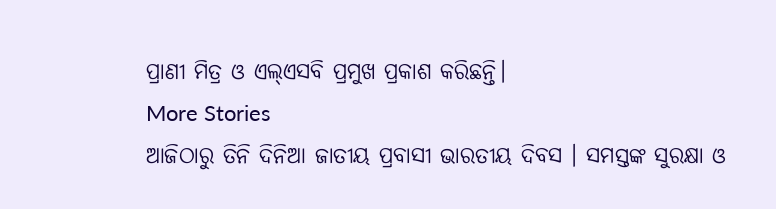ପ୍ରାଣୀ ମିତ୍ର ଓ ଏଲ୍ଏସବି ପ୍ରମୁଖ ପ୍ରକାଶ କରିଛନ୍ତି।
More Stories
ଆଜିଠାରୁ ତିନି ଦିନିଆ ଜାତୀୟ ପ୍ରବାସୀ ଭାରତୀୟ ଦିବସ । ସମସ୍ତଙ୍କ ସୁରକ୍ଷା ଓ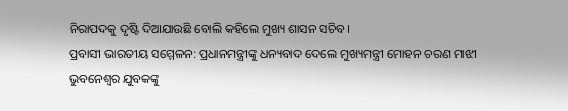ନିରାପଦକୁ ଦୃଷ୍ଟି ଦିଆଯାଉଛି ବୋଲି କହିଲେ ମୁଖ୍ୟ ଶାସନ ସଚିବ।
ପ୍ରବାସୀ ଭାରତୀୟ ସମ୍ମେଳନ: ପ୍ରଧାନମନ୍ତ୍ରୀଙ୍କୁ ଧନ୍ୟବାଦ ଦେଲେ ମୁଖ୍ୟମନ୍ତ୍ରୀ ମୋହନ ଚରଣ ମାଝୀ
ଭୁବନେଶ୍ୱର ଯୁବକଙ୍କୁ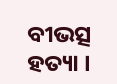ବୀଭତ୍ସ ହତ୍ୟା ।